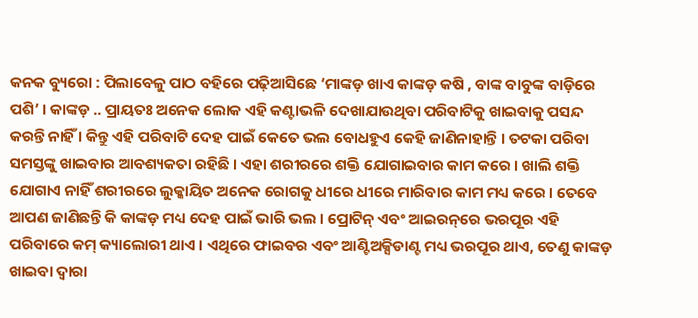କନକ ବ୍ୟୁରୋ : ପିଲାବେଳୁ ପାଠ ବହିରେ ପଢ଼ିଆସିଛେ ‘ମାଙ୍କଡ଼ ଖାଏ କାଙ୍କଡ଼ କଷି , ବାଙ୍କ ବାବୁଙ୍କ ବାଡ଼ିରେ ପଶି’ । କାଙ୍କଡ଼ .. ପ୍ରାୟତଃ ଅନେକ ଲୋକ ଏହି କଣ୍ଟାଭଳି ଦେଖାଯାଉଥିବା ପରିବାଟିକୁ ଖାଇବାକୁ ପସନ୍ଦ କରନ୍ତି ନାହିଁ । କିନ୍ତୁ ଏହି ପରିବାଟି ଦେହ ପାଇଁ କେତେ ଭଲ ବୋଧହୁଏ କେହି ଜାଣିନାହାନ୍ତି । ତଟକା ପରିବା ସମସ୍ତଙ୍କୁ ଖାଇବାର ଆବଶ୍ୟକତା ରହିଛି । ଏହା ଶରୀରରେ ଶକ୍ତି ଯୋଗାଇବାର କାମ କରେ । ଖାଲି ଶକ୍ତି ଯୋଗାଏ ନାହିଁ ଶରୀରରେ ଲୁକ୍କାୟିତ ଅନେକ ରୋଗକୁ ଧୀରେ ଧୀରେ ମାରିବାର କାମ ମଧ୍ୟ କରେ । ତେବେ ଆପଣ ଜାଣିଛନ୍ତି କି କାଙ୍କଡ଼ ମଧ୍ୟ ଦେହ ପାଇଁ ଭାରି ଭଲ । ପ୍ରୋଟିନ୍ ଏବଂ ଆଇରନ୍‌ରେ ଭରପୂର ଏହି ପରିବାରେ କମ୍ କ୍ୟାଲୋରୀ ଥାଏ । ଏଥିରେ ଫାଇବର ଏବଂ ଆଣ୍ଟିଅକ୍ସିଡାଣ୍ଟ ମଧ୍ୟ ଭରପୂର ଥାଏ, ତେଣୁ କାଙ୍କଡ଼ ଖାଇବା ଦ୍ୱାରା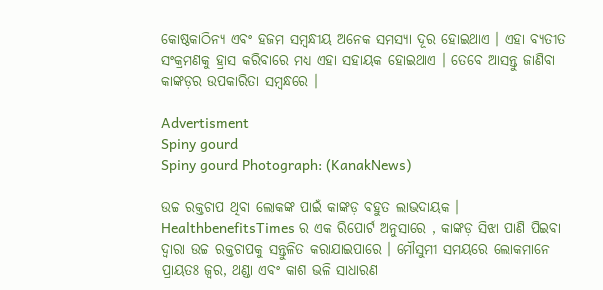କୋଷ୍ଠକାଠିନ୍ୟ ଏବଂ ହଜମ ସମ୍ବନ୍ଧୀୟ ଅନେକ ସମସ୍ୟା ଦୂର ହୋଇଥାଏ । ଏହା ବ୍ୟତୀତ ସଂକ୍ରମଣକୁ ହ୍ରାସ କରିବାରେ ମଧ୍ୟ ଏହା ସହାୟକ ହୋଇଥାଏ । ତେବେ ଆସନ୍ତୁ ଜାଣିବା କାଙ୍କଡ଼ର ଉପକାରିତା ସମ୍ବନ୍ଧରେ ।

Advertisment
Spiny gourd
Spiny gourd Photograph: (KanakNews)

ଉଚ୍ଚ ରକ୍ତଚାପ ଥିବା ଲୋକଙ୍କ ପାଇଁ କାଙ୍କଡ଼ ବହୁତ ଲାଭଦାୟକ । HealthbenefitsTimes ର ଏକ ରିପୋର୍ଟ ଅନୁସାରେ , କାଙ୍କଡ଼ ସିଝା ପାଣି ପିଇବା ଦ୍ୱାରା ଉଚ୍ଚ ରକ୍ତଚାପକୁ ସନ୍ତୁଳିତ କରାଯାଇପାରେ । ମୌସୁମୀ ସମୟରେ ଲୋକମାନେ ପ୍ରାୟତଃ ଜ୍ୱର, ଥଣ୍ଡା ଏବଂ କାଶ ଭଳି ସାଧାରଣ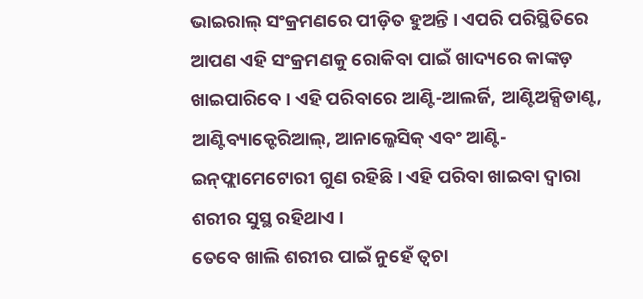ଭାଇରାଲ୍ ସଂକ୍ରମଣରେ ପୀଡ଼ିତ ହୁଅନ୍ତି । ଏପରି ପରିସ୍ଥିତିରେ ଆପଣ ଏହି ସଂକ୍ରମଣକୁ ରୋକିବା ପାଇଁ ଖାଦ୍ୟରେ କାଙ୍କଡ଼ ଖାଇପାରିବେ । ଏହି ପରିବାରେ ଆଣ୍ଟି-ଆଲର୍ଜି, ଆଣ୍ଟିଅକ୍ସିଡାଣ୍ଟ, ଆଣ୍ଟିବ୍ୟାକ୍ଟେରିଆଲ୍, ଆନାଲ୍ଜେସିକ୍ ଏବଂ ଆଣ୍ଟି-ଇନ୍‌ଫ୍ଲାମେଟୋରୀ ଗୁଣ ରହିଛି । ଏହି ପରିବା ଖାଇବା ଦ୍ବାରା ଶରୀର ସୁସ୍ଥ ରହିଥାଏ ।
ତେବେ ଖାଲି ଶରୀର ପାଇଁ ନୁହେଁ ତ୍ବଚା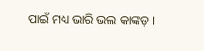ପାଇଁ ମଧ୍ୟ ଭାରି ଭଲ କାଙ୍କଡ଼ ।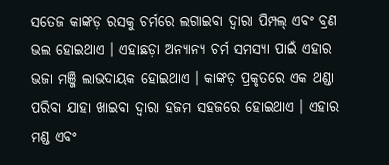ସତେଜ କାଙ୍କଡ଼ ରସକୁ ଚର୍ମରେ ଲଗାଇବା ଦ୍ୱାରା ପିମ୍ପଲ୍ ଏବଂ ବ୍ରଣ ଭଲ ହୋଇଥାଏ । ଏହାଛଡ଼ା ଅନ୍ୟାନ୍ୟ ଚର୍ମ ସମସ୍ୟା ପାଇଁ ଏହାର ଭଜା ମଞ୍ଜି ଲାଭଦାୟକ ହୋଇଥାଏ । କାଙ୍କଡ଼ ପ୍ରକୃତରେ ଏକ ଥଣ୍ଡା ପରିବା ଯାହା ଖାଇବା ଦ୍ବାରା ହଜମ ସହଜରେ ହୋଇଥାଏ । ଏହାର ମଣ୍ଡ ଏବଂ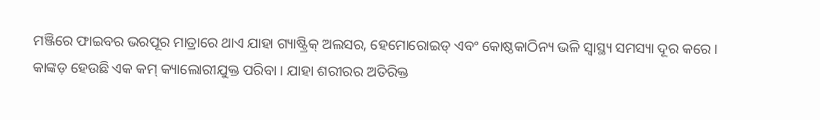ମଞ୍ଜିରେ ଫାଇବର ଭରପୂର ମାତ୍ରାରେ ଥାଏ ଯାହା ଗ୍ୟାଷ୍ଟ୍ରିକ୍ ଅଲସର, ହେମୋରୋଇଡ୍ ଏବଂ କୋଷ୍ଠକାଠିନ୍ୟ ଭଳି ସ୍ୱାସ୍ଥ୍ୟ ସମସ୍ୟା ଦୂର କରେ । କାଙ୍କଡ଼ ହେଉଛି ଏକ କମ୍ କ୍ୟାଲୋରୀଯୁକ୍ତ ପରିବା । ଯାହା ଶରୀରର ଅତିରିକ୍ତ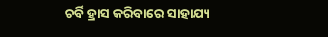ଚର୍ବି ହ୍ରାସ କରିବାରେ ସାହାଯ୍ୟ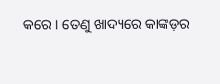କରେ । ତେଣୁ ଖାଦ୍ୟରେ କାଙ୍କଡ଼ର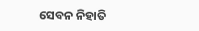ସେବନ ନିହାତି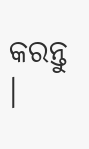କରନ୍ତୁ ।